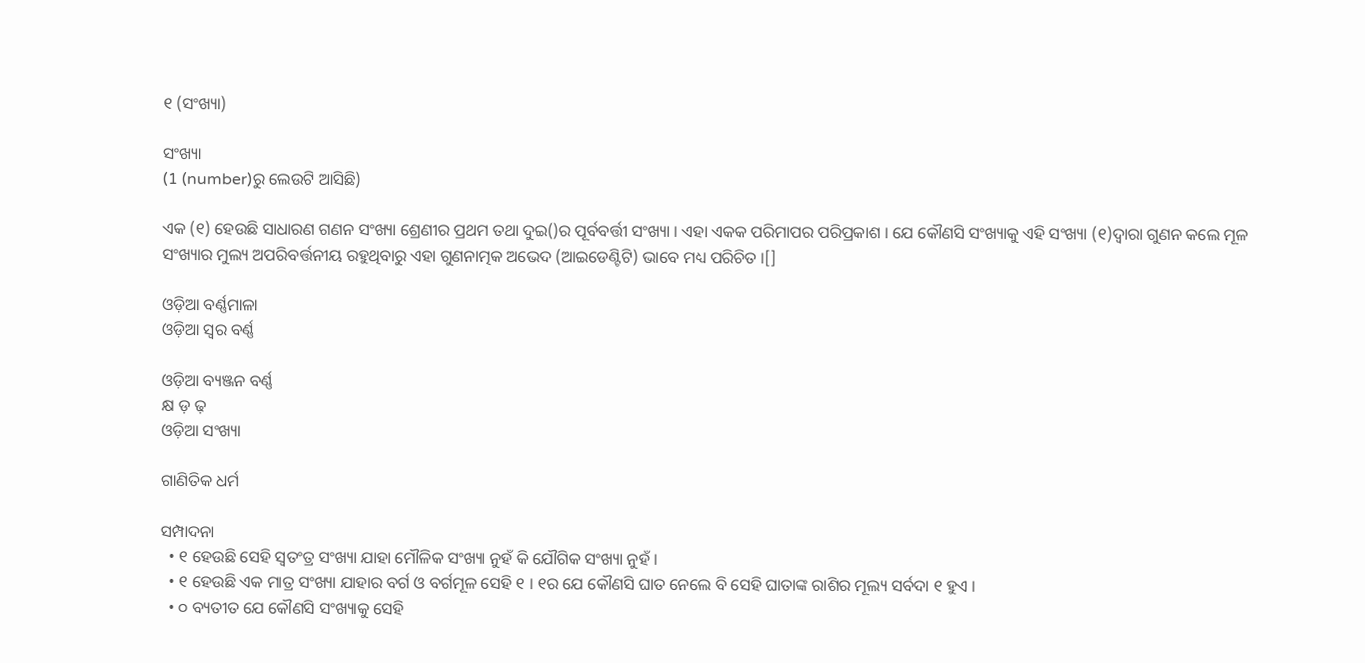୧ (ସଂଖ୍ୟା)

ସଂଖ୍ୟା
(1 (number)ରୁ ଲେଉଟି ଆସିଛି)

ଏକ (୧) ହେଉଛି ସାଧାରଣ ଗଣନ ସଂଖ୍ୟା ଶ୍ରେଣୀର ପ୍ରଥମ ତଥା ଦୁଇ()ର ପୂର୍ବବର୍ତ୍ତୀ ସଂଖ୍ୟା । ଏହା ଏକକ ପରିମାପର ପରିପ୍ରକାଶ । ଯେ କୌଣସି ସଂଖ୍ୟାକୁ ଏହି ସଂଖ୍ୟା (୧)ଦ୍ୱାରା ଗୁଣନ କଲେ ମୂଳ ସଂଖ୍ୟାର ମୁଲ୍ୟ ଅପରିବର୍ତ୍ତନୀୟ ରହୁଥିବାରୁ ଏହା ଗୁଣନାତ୍ମକ ଅଭେଦ (ଆଇଡେଣ୍ଟିଟି) ଭାବେ ମଧ୍ୟ ପରିଚିତ ।[]

ଓଡ଼ିଆ ବର୍ଣ୍ଣମାଳା
ଓଡ଼ିଆ ସ୍ଵର ବର୍ଣ୍ଣ

ଓଡ଼ିଆ ବ୍ୟଞ୍ଜନ ବର୍ଣ୍ଣ
କ୍ଷ ଡ଼ ଢ଼
ଓଡ଼ିଆ ସଂଖ୍ୟା

ଗାଣିତିକ ଧର୍ମ

ସମ୍ପାଦନା
  • ୧ ହେଉଛି ସେହି ସ୍ୱତଂତ୍ର ସଂଖ୍ୟା ଯାହା ମୌଳିକ ସଂଖ୍ୟା ନୁହଁ କି ଯୌଗିକ ସଂଖ୍ୟା ନୁହଁ ।
  • ୧ ହେଉଛି ଏକ ମାତ୍ର ସଂଖ୍ୟା ଯାହାର ବର୍ଗ ଓ ବର୍ଗମୂଳ ସେହି ୧ । ୧ର ଯେ କୌଣସି ଘାତ ନେଲେ ବି ସେହି ଘାତାଙ୍କ ରାଶିର ମୂଲ୍ୟ ସର୍ବଦା ୧ ହୁଏ ।
  • ୦ ବ୍ୟତୀତ ଯେ କୌଣସି ସଂଖ୍ୟାକୁ ସେହି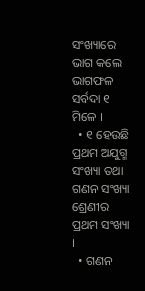ସଂଖ୍ୟାରେ ଭାଗ କଲେ ଭାଗଫଳ ସର୍ବଦା ୧ ମିଳେ ।
  • ୧ ହେଉଛି ପ୍ରଥମ ଅଯୁଗ୍ମ ସଂଖ୍ୟା ତଥା ଗଣନ ସଂଖ୍ୟା ଶ୍ରେଣୀର ପ୍ରଥମ ସଂଖ୍ୟା ।
  • ଗଣନ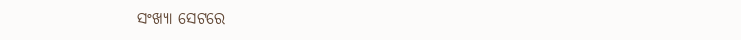ସଂଖ୍ୟା ସେଟରେ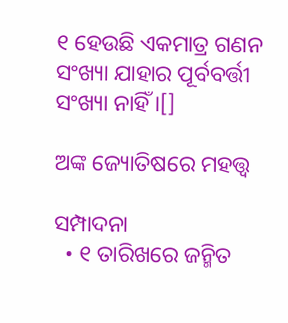୧ ହେଉଛି ଏକମାତ୍ର ଗଣନ ସଂଖ୍ୟା ଯାହାର ପୂର୍ବବର୍ତ୍ତୀ ସଂଖ୍ୟା ନାହିଁ ।[]

ଅଙ୍କ ଜ୍ୟୋତିଷରେ ମହତ୍ତ୍ୱ

ସମ୍ପାଦନା
  • ୧ ତାରିଖରେ ଜନ୍ମିତ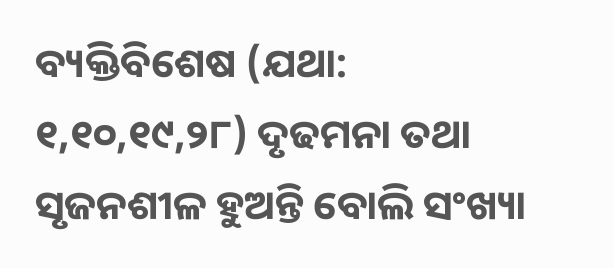ବ୍ୟକ୍ତିବିଶେଷ (ଯଥା: ୧,୧୦,୧୯,୨୮) ଦୃଢମନା ତଥା ସୃଜନଶୀଳ ହୁଅନ୍ତି ବୋଲି ସଂଖ୍ୟା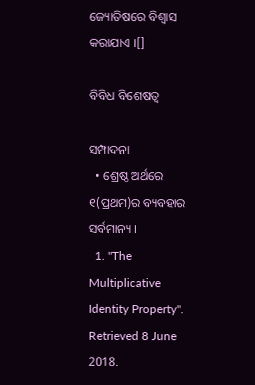ଜ୍ୟୋତିଷରେ ବିଶ୍ୱାସ କରାଯାଏ ।[]

ବିବିଧ ବିଶେଷତ୍ୱ

ସମ୍ପାଦନା
  • ଶ୍ରେଷ୍ଠ ଅର୍ଥରେ ୧(ପ୍ରଥମ)ର ବ୍ୟବହାର ସର୍ବମାନ୍ୟ ।
  1. "The Multiplicative Identity Property". Retrieved 8 June 2018.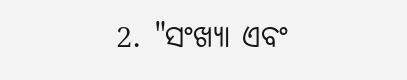2. "ସଂଖ୍ୟା ଏବଂ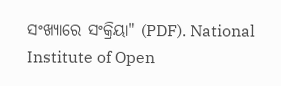ସଂଖ୍ୟାରେ ସଂକ୍ରିୟା" (PDF). National Institute of Open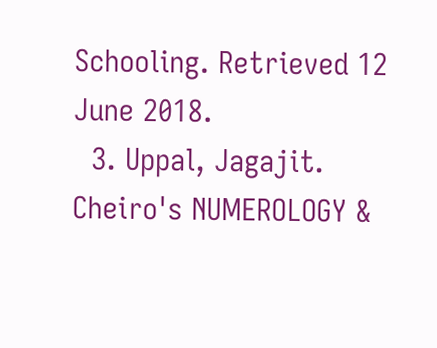Schooling. Retrieved 12 June 2018.
  3. Uppal, Jagajit. Cheiro's NUMEROLOGY &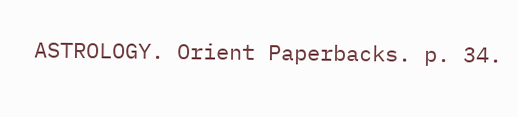ASTROLOGY. Orient Paperbacks. p. 34.